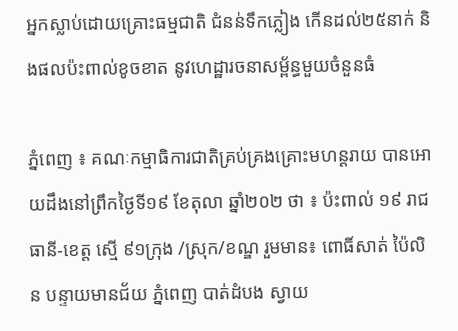អ្នកស្លាប់ដោយគ្រោះធម្មជាតិ ជំនន់ទឹកភ្លៀង កើនដល់២៥នាក់ និងផលប៉ះពាល់ខូចខាត នូវហេដ្ឋារចនាសម្ព័ន្ធមួយចំនួនធំ

ភ្នំពេញ ៖ គណៈកម្មាធិការជាតិគ្រប់គ្រងគ្រោះមហន្តរាយ បានអោយដឹងនៅព្រឹកថ្ងៃទី១៩ ខែតុលា ឆ្នាំ២០២ ថា ៖ ប៉ះពាល់ ១៩ រាជធានី-ខេត្ត ស្មើ ៩១ក្រុង /ស្រុក/ខណ្ឌ រួមមាន៖ ពោធិ៍សាត់ ប៉ៃលិន បន្ទាយមានជ័យ ភ្នំពេញ បាត់ដំបង ស្វាយ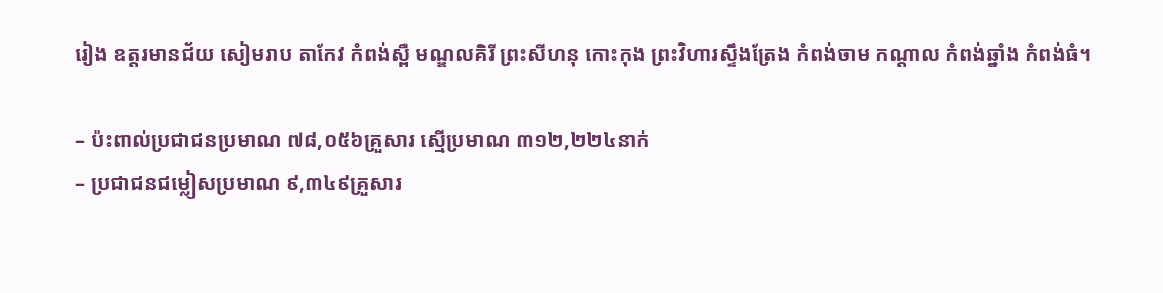រៀង ឧត្តរមានជ័យ សៀមរាប តាកែវ កំពង់ស្ពឺ មណ្ឌលគិរី ព្រះសីហនុ កោះកុង ព្រះវិហារស្ទឹងត្រែង កំពង់ចាម កណ្តាល កំពង់ឆ្នាំង កំពង់ធំ។

– ប៉ះពាល់ប្រជាជនប្រមាណ ៧៨,០៥៦គ្រួសារ ស្មើប្រមាណ ៣១២,២២៤នាក់
– ប្រជាជនជម្លៀសប្រមាណ ៩,៣៤៩គ្រួសារ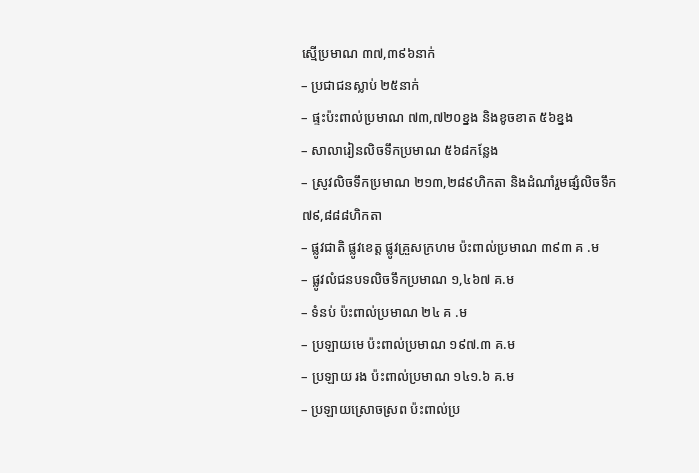ស្មើប្រមាណ ៣៧,៣៩៦នាក់
– ប្រជាជនស្លាប់ ២៥នាក់
– ផ្ទះប៉ះពាល់ប្រមាណ ៧៣,៧២០ខ្នង និងខូចខាត ៥៦ខ្នង
– សាលារៀនលិចទឹកប្រមាណ ៥៦៨កន្លែង
– ស្រូវលិចទឹកប្រមាណ ២១៣,២៨៩ហិកតា និងដំណាំរួមផ្សំលិចទឹក ៧៩,៨៨៨ហិកតា
– ផ្លូវជាតិ ផ្លូវខេត្ត ផ្លូវគ្រួសក្រហម ប៉ះពាល់ប្រមាណ ៣៩៣ គ .ម
– ផ្លូវលំជនបទលិចទឹកប្រមាណ ១,៤៦៧ គ.ម
– ទំនប់ ប៉ះពាល់ប្រមាណ ២៤ គ .ម
– ប្រឡាយមេ ប៉ះពាល់ប្រមាណ ១៩៧.៣ គ.ម
– ប្រឡាយ រង ប៉ះពាល់ប្រមាណ ១៤១.៦ គ.ម
– ប្រឡាយស្រោចស្រព ប៉ះពាល់ប្រ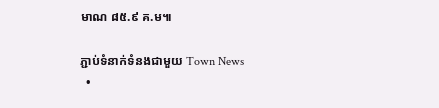មាណ ៨៥.៩ គ.ម៕

ភ្ជាប់ទំនាក់ទំនងជាមួយ Town News
  •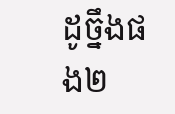ដូច្នឹងផង២